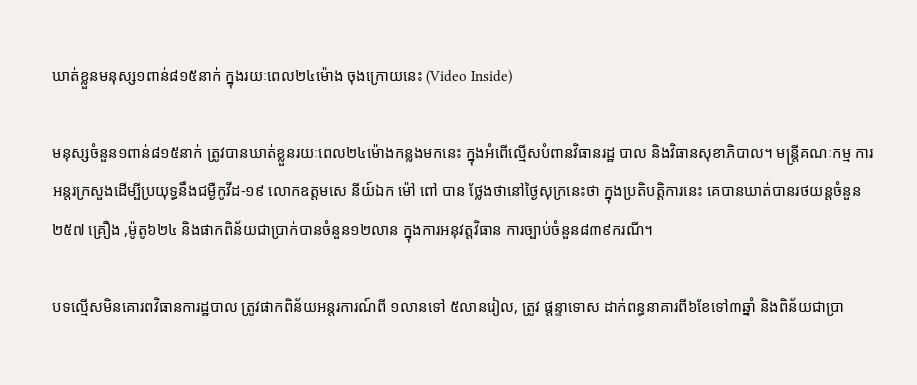ឃាត់ខ្លួនមនុស្ស១ពាន់៨១៥នាក់ ក្នុងរយៈពេល២៤ម៉ោង ចុងក្រោយនេះ (Video Inside)

មនុស្សចំនួន១ពាន់៨១៥នាក់ ត្រូវបានឃាត់ខ្លួនរយៈពេល២៤ម៉ោងកន្លងមកនេះ ក្នុងអំពើល្មើសបំពានវិធានរដ្ឋ បាល និងវិធានសុខាភិបាល។ មន្ត្រីគណៈកម្ម ការអន្តរក្រសួងដើម្បីប្រយុទ្ធនឹងជម្ងឺកូវីដ-១៩ លោកឧត្តមសេ នីយ៍ឯក ម៉ៅ ពៅ បាន ថ្លែងថានៅថ្ងៃសុក្រនេះថា ក្នុងប្រតិបត្ដិការនេះ គេបានឃាត់បានរថយន្ដចំនួន ២៥៧ គ្រឿង ,ម៉ូតូ៦២៤ និងផាកពិន័យជាប្រាក់បានចំនួន១២លាន ក្នុងការអនុវត្តវិធាន ការច្បាប់ចំនួន៨៣៩ករណី។

បទល្មើសមិនគោរពវិធានការដ្ឋបាល ត្រូវផាកពិន័យអន្តរការណ៍ពី ១លានទៅ ៥លានរៀល, ត្រូវ ផ្ដន្ទាទោស ដាក់ពន្ធនាគារពី៦ខែទៅ៣ឆ្នាំ និងពិន័យជាប្រា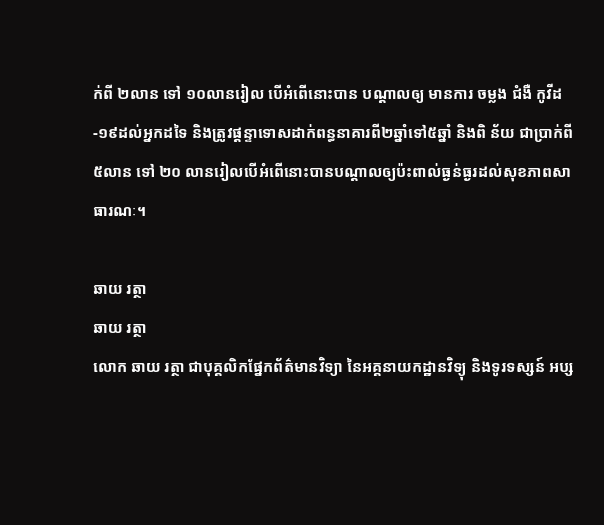ក់ពី ២លាន ទៅ ១០លានរៀល បើអំពើនោះបាន បណ្ដាលឲ្យ មានការ ចម្លង ជំងឺ កូវីដ-១៩ដល់អ្នកដទៃ និងត្រូវផ្ដន្ទាទោសដាក់ពន្ធនាគារពី២ឆ្នាំទៅ៥ឆ្នាំ និងពិ ន័យ ជាប្រាក់ពី ៥លាន ទៅ ២០ លានរៀលបើអំពើនោះបានបណ្ដាលឲ្យប៉ះពាល់ធ្ងន់ធ្ងរដល់សុខភាពសាធារណៈ។

ឆាយ រត្ថា
ឆាយ រត្ថា
លោក ឆាយ រត្ថា ជាបុគ្គលិកផ្នែកព័ត៌មានវិទ្យា នៃអគ្គនាយកដ្ឋានវិទ្យុ និងទូរទស្សន៍ អប្ស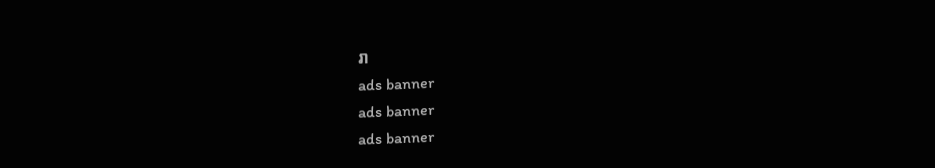រា
ads banner
ads banner
ads banner